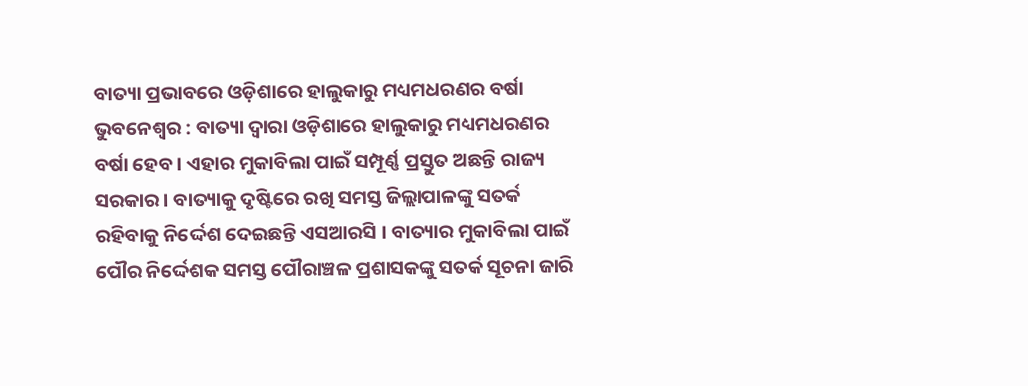ବାତ୍ୟା ପ୍ରଭାବରେ ଓଡ଼ିଶାରେ ହାଲୁକାରୁ ମଧ୍ୟମଧରଣର ବର୍ଷା
ଭୁବନେଶ୍ୱର : ବାତ୍ୟା ଦ୍ବାରା ଓଡ଼ିଶାରେ ହାଲୁକାରୁ ମଧ୍ୟମଧରଣର ବର୍ଷା ହେବ । ଏହାର ମୁକାବିଲା ପାଇଁ ସମ୍ପୂର୍ଣ୍ଣ ପ୍ରସ୍ତୁତ ଅଛନ୍ତି ରାଜ୍ୟ ସରକାର । ବାତ୍ୟାକୁ ଦୃଷ୍ଟିରେ ରଖି ସମସ୍ତ ଜିଲ୍ଲାପାଳଙ୍କୁ ସତର୍କ ରହିବାକୁ ନିର୍ଦ୍ଦେଶ ଦେଇଛନ୍ତି ଏସଆରସି । ବାତ୍ୟାର ମୁକାବିଲା ପାଇଁ ପୌର ନିର୍ଦ୍ଦେଶକ ସମସ୍ତ ପୌରାଞ୍ଚଳ ପ୍ରଶାସକଙ୍କୁ ସତର୍କ ସୂଚନା ଜାରି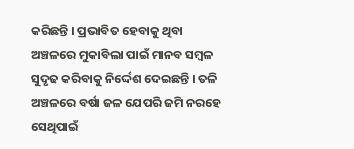କରିଛନ୍ତି । ପ୍ରଭାବିତ ହେବାକୁ ଥିବା ଅଞ୍ଚଳରେ ମୁକାବିଲା ପାଇଁ ମାନବ ସମ୍ବଳ ସୁଦୃଢ କରିବାକୁ ନିର୍ଦ୍ଦେଶ ଦେଇଛନ୍ତି । ତଳି ଅଞ୍ଚଳରେ ବର୍ଷା ଜଳ ଯେପରି ଜମି ନରହେ ସେଥିପାଇଁ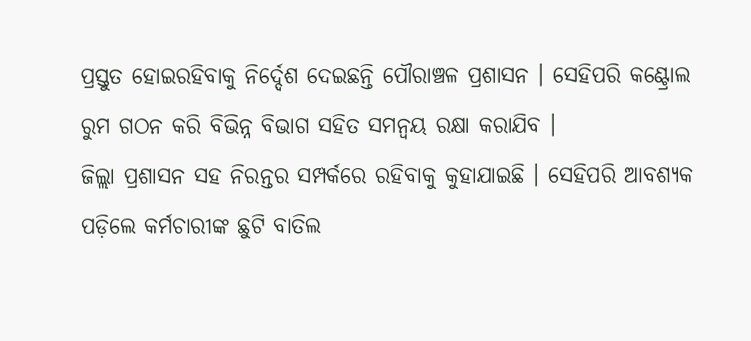ପ୍ରସ୍ତୁତ ହୋଇରହିବାକୁ ନିର୍ଦ୍ଦେଶ ଦେଇଛନ୍ତି ପୌରାଞ୍ଚଳ ପ୍ରଶାସନ । ସେହିପରି କଣ୍ଟ୍ରୋଲ ରୁମ ଗଠନ କରି ବିଭିନ୍ନ ବିଭାଗ ସହିତ ସମନ୍ବୟ ରକ୍ଷା କରାଯିବ ।
ଜିଲ୍ଲା ପ୍ରଶାସନ ସହ ନିରନ୍ତର ସମ୍ପର୍କରେ ରହିବାକୁ କୁହାଯାଇଛି । ସେହିପରି ଆବଶ୍ୟକ ପଡ଼ିଲେ କର୍ମଚାରୀଙ୍କ ଛୁଟି ବାତିଲ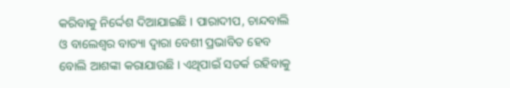କରିବାକୁ ନିର୍ଦ୍ଦେଶ ଦିଆଯାଇଛି । ପାରାଦୀପ, ଚାନ୍ଦବାଲି ଓ ବାଲେଶ୍ବର ବାତ୍ୟା ଦ୍ବାରା ବେଶୀ ପ୍ରଭାବିତ ହେବ ବୋଲି ଆଶଙ୍କା କରାଯାଉଛି । ଏଥିପାଇଁ ସତର୍କ ରହିବାକୁ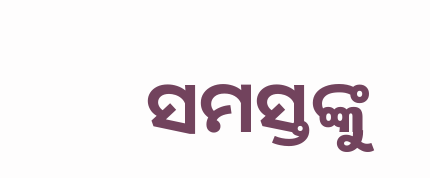ସମସ୍ତଙ୍କୁ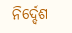ନିର୍ଦ୍ଦେଶ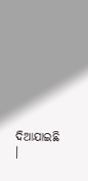ଦିଆଯାଇଛି ।